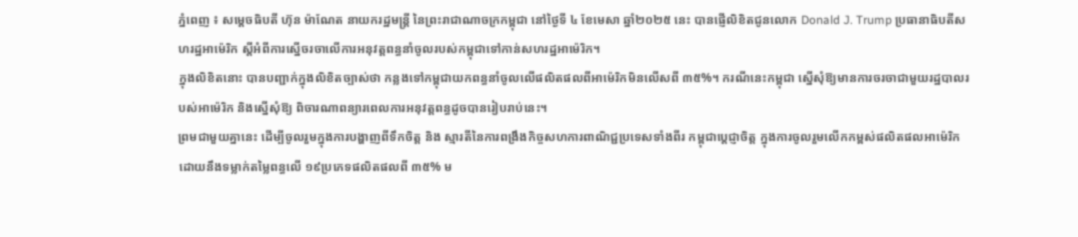ភ្នំពេញ ៖ សម្តេចធិបតី ហ៊ុន ម៉ាណែត នាយករដ្ឋមន្រ្តី នៃព្រះរាជាណាចក្រកម្ពុជា នៅថ្ងៃទី ៤ ខែមេសា ឆ្នាំ២០២៥ នេះ បានផ្ញេីលិខិតជូនលោក Donald J. Trump ប្រធានាធិបតីសហរដ្ឋអាម៉េរិក ស្តីអំពីការស្នេីចរចាលេីការអនុវត្តពន្ធនាំចូលរបស់កម្ពុជាទៅកាន់សហរដ្ឋអាម៉េរិក។
ក្នុងលិខិតនោះ បានបញ្ជាក់ក្នុងលិខិតច្បាស់ថា កន្លងទៅកម្ពុជាយកពន្ធនាំចូលលេីផលិតផលពីអាម៉េរិកមិនលេីសពី ៣៥%។ ករណីនេះកម្ពុជា ស្នើសុំឱ្យមានការចរចាជាមួយរដ្ឋបាលរបស់អាម៉េរិក និងស្នើសុំឱ្យ ពិចារណាពន្យារពេលការអនុវត្តពន្ធដូចបានរៀបរាប់នេះ។
ព្រមជាមួយគ្នានេះ ដេីម្បីចូលរួមក្នុងការបង្ហាញពីទឹកចិត្ត និង ស្មារតីនៃការពង្រឹងកិច្ចសហការពាណិជ្ជប្រទេសទាំងពីរ កម្ពុជាប្តេជ្ញាចិត្ត ក្នុងការចូលរួមលេីកកម្ពស់ផលិតផលអាម៉េរិក ដោយនឹងទម្លាក់តម្លៃពន្ធលេី ១៩ប្រភេទផលិតផលពី ៣៥% ម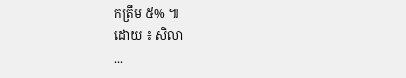កត្រឹម ៥% ៕
ដោយ ៖ សិលា
...